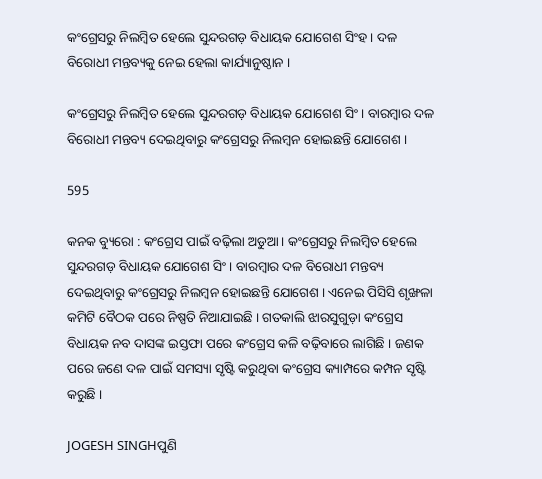କଂଗ୍ରେସରୁ ନିଲମ୍ବିତ ହେଲେ ସୁନ୍ଦରଗଡ଼ ବିଧାୟକ ଯୋଗେଶ ସିଂହ । ଦଳ ବିରୋଧୀ ମନ୍ତବ୍ୟକୁ ନେଇ ହେଲା କାର୍ଯ୍ୟାନୁଷ୍ଠାନ ।

କଂଗ୍ରେସରୁ ନିଲମ୍ବିତ ହେଲେ ସୁନ୍ଦରଗଡ଼ ବିଧାୟକ ଯୋଗେଶ ସିଂ । ବାରମ୍ବାର ଦଳ ବିରୋଧୀ ମନ୍ତବ୍ୟ ଦେଇଥିବାରୁ କଂଗ୍ରେସରୁ ନିଲମ୍ବନ ହୋଇଛନ୍ତି ଯୋଗେଶ ।

595

କନକ ବ୍ୟୁରୋ : କଂଗ୍ରେସ ପାଇଁ ବଢ଼ିଲା ଅଡୁଆ । କଂଗ୍ରେସରୁ ନିଲମ୍ବିତ ହେଲେ ସୁନ୍ଦରଗଡ଼ ବିଧାୟକ ଯୋଗେଶ ସିଂ । ବାରମ୍ବାର ଦଳ ବିରୋଧୀ ମନ୍ତବ୍ୟ ଦେଇଥିବାରୁ କଂଗ୍ରେସରୁ ନିଲମ୍ବନ ହୋଇଛନ୍ତି ଯୋଗେଶ । ଏନେଇ ପିସିସି ଶୃଙ୍ଖଳା କମିଟି ବୈଠକ ପରେ ନିଷ୍ପତି ନିଆଯାଇଛି । ଗତକାଲି ଝାରସୁଗୁଡ଼ା କଂଗ୍ରେସ ବିଧାୟକ ନବ ଦାସଙ୍କ ଇସ୍ତଫା ପରେ କଂଗ୍ରେସ କଳି ବଢ଼ିବାରେ ଲାଗିଛି । ଜଣକ ପରେ ଜଣେ ଦଳ ପାଇଁ ସମସ୍ୟା ସୃଷ୍ଟି କରୁଥିବା କଂଗ୍ରେସ କ୍ୟାମ୍ପରେ କମ୍ପନ ସୃଷ୍ଟି କରୁଛି ।

JOGESH SINGHପୁଣି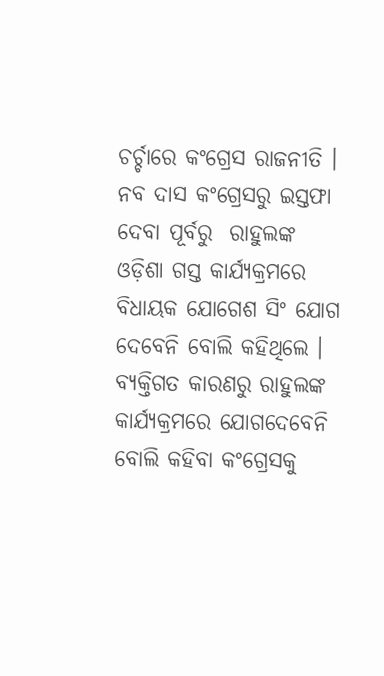ଚର୍ଚ୍ଚାରେ କଂଗ୍ରେସ ରାଜନୀତି । ନବ ଦାସ କଂଗ୍ରେସରୁ ଇସ୍ତଫା ଦେବା ପୂର୍ବରୁ  ରାହୁଲଙ୍କ ଓଡ଼ିଶା ଗସ୍ତ କାର୍ଯ୍ୟକ୍ରମରେ ବିଧାୟକ ଯୋଗେଶ ସିଂ ଯୋଗ ଦେବେନି ବୋଲି କହିଥିଲେ । ବ୍ୟକ୍ତିଗତ କାରଣରୁ ରାହୁଲଙ୍କ କାର୍ଯ୍ୟକ୍ରମରେ ଯୋଗଦେବେନି ବୋଲି କହିବା କଂଗ୍ରେସକୁ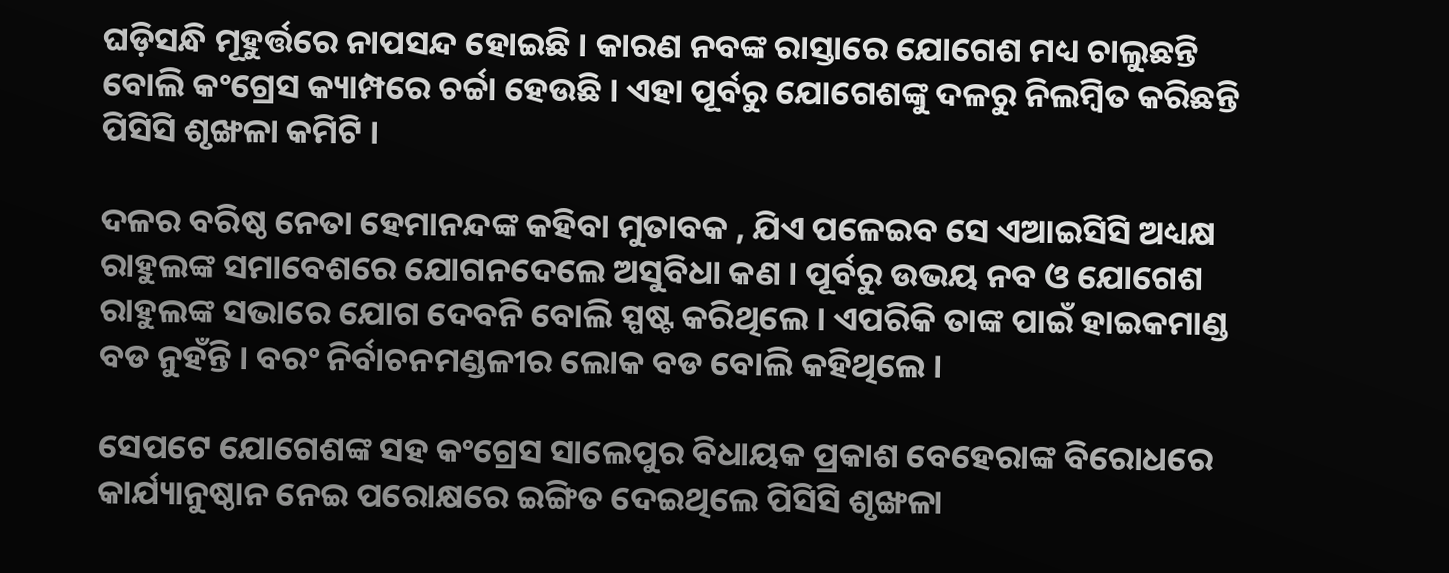ଘଡ଼ିସନ୍ଧି ମୂହୁର୍ତ୍ତରେ ନାପସନ୍ଦ ହୋଇଛି । କାରଣ ନବଙ୍କ ରାସ୍ତାରେ ଯୋଗେଶ ମଧ୍ୟ ଚାଲୁଛନ୍ତି ବୋଲି କଂଗ୍ରେସ କ୍ୟାମ୍ପରେ ଚର୍ଚ୍ଚା ହେଉଛି । ଏହା ପୂର୍ବରୁ ଯୋଗେଶଙ୍କୁ ଦଳରୁ ନିଲମ୍ବିତ କରିଛନ୍ତି ପିସିସି ଶୃଙ୍ଖଳା କମିଟି ।

ଦଳର ବରିଷ୍ଠ ନେତା ହେମାନନ୍ଦଙ୍କ କହିବା ମୁତାବକ , ଯିଏ ପଳେଇବ ସେ ଏଆଇସିସି ଅଧ୍ୟକ୍ଷ ରାହୁଲଙ୍କ ସମାବେଶରେ ଯୋଗନଦେଲେ ଅସୁବିଧା କଣ । ପୂର୍ବରୁ ଉଭୟ ନବ ଓ ଯୋଗେଶ ରାହୁଲଙ୍କ ସଭାରେ ଯୋଗ ଦେବନି ବୋଲି ସ୍ପଷ୍ଟ କରିଥିଲେ । ଏପରିକି ତାଙ୍କ ପାଇଁ ହାଇକମାଣ୍ଡ ବଡ ନୁହଁନ୍ତି । ବରଂ ନିର୍ବାଚନମଣ୍ଡଳୀର ଲୋକ ବଡ ବୋଲି କହିଥିଲେ ।

ସେପଟେ ଯୋଗେଶଙ୍କ ସହ କଂଗ୍ରେସ ସାଲେପୁର ବିଧାୟକ ପ୍ରକାଶ ବେହେରାଙ୍କ ବିରୋଧରେ କାର୍ଯ୍ୟାନୁଷ୍ଠାନ ନେଇ ପରୋକ୍ଷରେ ଇଙ୍ଗିତ ଦେଇଥିଲେ ପିସିସି ଶୃଙ୍ଖଳା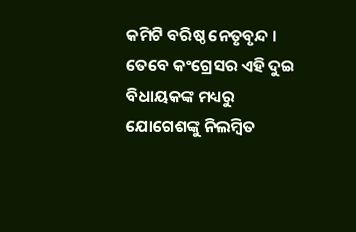କମିଟି ବରିଷ୍ଠ ନେତୃବୃନ୍ଦ । ତେବେ କଂଗ୍ରେସର ଏହି ଦୁଇ ବିଧାୟକଙ୍କ ମଧ୍ୟରୁ ଯୋଗେଶଙ୍କୁ ନିଲମ୍ବିତ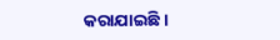କରାଯାଇଛି ।